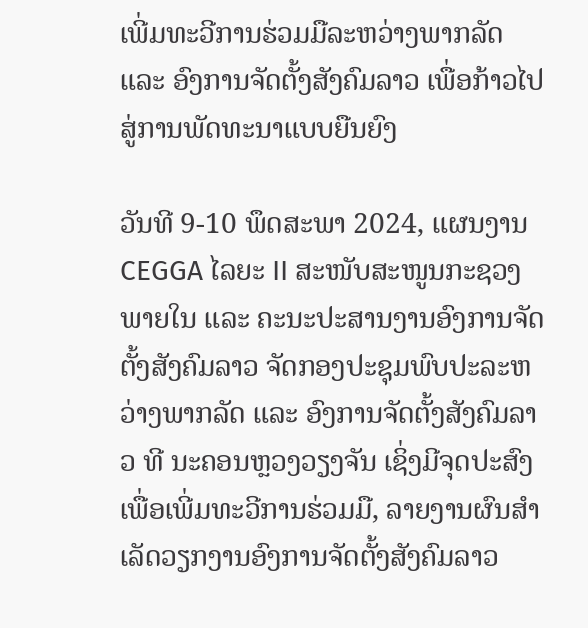ເພີ່ມທະວີການຮ່ວມມືລະຫວ່າງພາກລັດ ແລະ ອົງການຈັດຕັ້ງສັງຄົມລາວ ເພື່ອກ້າວໄປສູ່ການພັດທະນາແບບຍືນຍົງ

ວັນທີ 9-10 ພຶດສະພາ 2024, ແຜນງານ CEGGA ໄລຍະ II ສະໜັບສະໜູນກະຊວງພາຍໃນ ແລະ ຄະນະປະສານງານອົງການຈັດຕັ້ງສັງຄົມລາວ ຈັດກອງປະຊຸມພົບປະລະຫວ່າງພາກລັດ ແລະ ອົງການຈັດຕັ້ງສັງຄົມລາວ ທີ ນະຄອນຫຼວງວຽງຈັນ ເຊິ່ງມີຈຸດປະສົງເພື່ອເພີ່ມທະວີການຮ່ວມມື, ລາຍງານຜົນສຳເລັດວຽກງານອົງການຈັດຕັ້ງສັງຄົມລາວ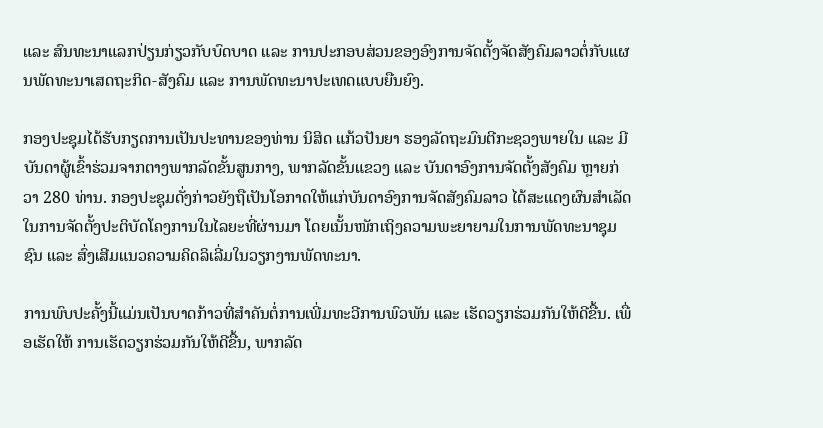ແລະ ສົນທະນາແລກປ່ຽນກ່ຽວກັບບົດບາດ ແລະ ການປະກອບສ່ວນຂອງອົງການຈັດຕັ້ງຈັດສັງຄົມລາວຕໍ່ກັບແຜນພັດທະນາເສດຖະກິດ-ສັງຄົມ ແລະ ການພັດທະນາປະເທດແບບຍືນຍົງ.

ກອງປະຊຸມໄດ້ຮັບກຽດການເປັນປະທານຂອງທ່ານ ນິສິດ ແກ້ວປັນຍາ ຮອງລັດຖະມົນຕີກະຊວງພາຍໃນ ແລະ ມີບັນດາຜູ້ເຂົ້າຮ່ວມຈາກຕາງພາກລັດຂັ້ນສູນກາງ, ພາກລັດຂັ້ນແຂວງ ແລະ ບັນດາອົງການຈັດຕັ້ງສັງຄົມ ຫຼາຍກ່ວາ 280 ທ່ານ. ກອງປະຊຸມດັ່ງກ່າວຍັງຖືເປັນໂອກາດໃຫ້ແກ່ບັນດາອົງການຈັດສັງຄົມລາວ ໄດ້ສະແດງຜົນສຳເລັດໃນການຈັດຕັ້ງປະຕິບັດໂຄງການໃນໄລຍະທີ່ຜ່ານມາ ໂດຍເນັ້ນໜັກເຖິງຄວາມພະຍາຍາມໃນການພັດທະນາຊຸມຊົນ ແລະ ສົ່ງເສີມແນວຄວາມຄິດລິເລີ່ມໃນວຽກງານພັດທະນາ.

ການພົບປະຄັ້ງນີ້ແມ່ນເປັນບາດກ້າວທີ່ສຳຄັນຕໍ່ການເພີ່ມທະວີການພົວພັນ ແລະ ເຮັດວຽກຮ່ວມກັນໃຫ້ດີຂື້ນ. ເພື່ອເຮັດໃຫ້ ການເຮັດວຽກຮ່ວມກັນໃຫ້ດີຂື້ນ, ພາກລັດ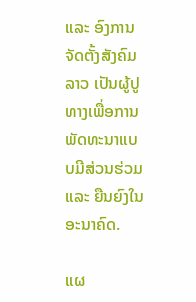ແລະ ອົງການຈັດຕັ້ງສັງຄົມລາວ ເປັນຜູ້ປູທາງເພື່ອການພັດທະນາແບບມີສ່ວນຮ່ວມ ແລະ ຍືນຍົງໃນອະນາຄົດ.

ແຜ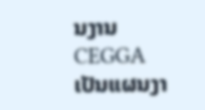ນງານ CEGGA ເປັນແຜນງາ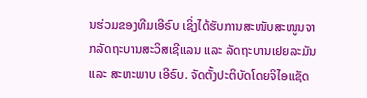ນຮ່ວມຂອງທີມເອີຣົບ ເຊິ່ງໄດ້ຮັບການສະໜັບສະໜູນຈາກລັດຖະບານສະວິສເຊີແລນ ແລະ ລັດຖະບານເຢຍລະມັນ ແລະ ສະຫະພາບ ເອີຣົບ. ຈັດຕັ້ງປະຕິບັດໂດຍຈິໄອແຊັດ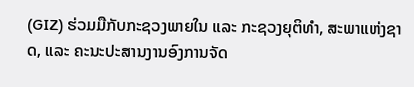(GIZ) ຮ່ວມມືກັບກະຊວງພາຍໃນ ແລະ ກະຊວງຍຸຕິທຳ, ສະພາແຫ່ງຊາດ, ແລະ ຄະນະປະສານງານອົງການຈັດ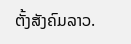ຕັ້ງສັງຄົມລາວ.